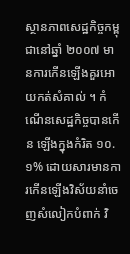ស្ថានភាពសេដ្ឋកិច្ចកម្ពុជានៅឆ្នាំ ២០០៧ មានការកើនឡើងគួរអោយកត់សំគាល់ ។ កំណើនសេដ្ឋកិច្ចបានកើន ឡើងក្នុងកំរិត ១០.១% ដោយសារមានការកើនឡើងវិស័យនាំចេញសំលៀកបំពាក់ វិ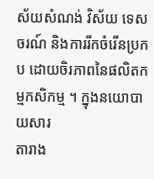ស័យសំណង់ វិស័យ ទេសចរណ៍ និងការរីកចំរើនប្រកប ដោយចិរភាពនៃផលិតកម្មកសិកម្ម ។ ក្នុងនយោបាយសារ
តារាង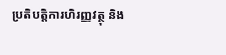ប្រតិបត្តិការហិរញ្ញវត្ថុ និង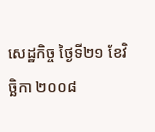សេដ្ឋកិច្ច ថ្ងៃទី២១ ខែវិច្ឆិកា ២០០៨